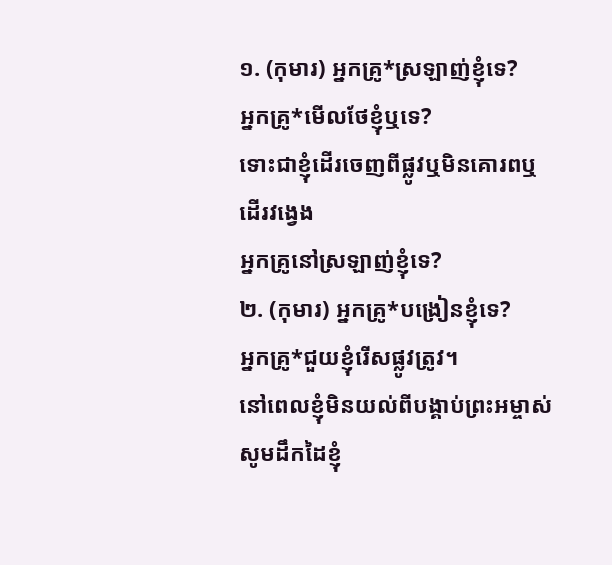១. (កុមារ) អ្នកគ្រូ*ស្រឡាញ់ខ្ញុំទេ?
អ្នកគ្រូ*មើលថែខ្ញុំឬទេ?
ទោះជាខ្ញុំដើរចេញពីផ្លូវឬមិនគោរពឬដើរវង្វេង
អ្នកគ្រូនៅស្រឡាញ់ខ្ញុំទេ?
២. (កុមារ) អ្នកគ្រូ*បង្រៀនខ្ញុំទេ?
អ្នកគ្រូ*ជួយខ្ញុំរើសផ្លូវត្រូវ។
នៅពេលខ្ញុំមិនយល់ពីបង្គាប់ព្រះអម្ចាស់សូមដឹកដៃខ្ញុំ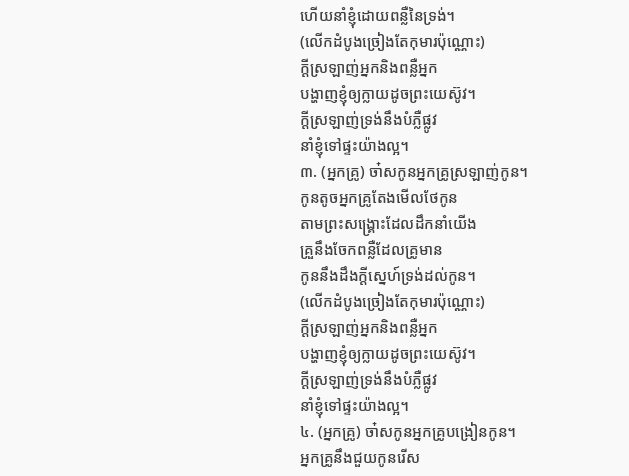ហើយនាំខ្ញុំដោយពន្លឺនៃទ្រង់។
(លើកដំបូងច្រៀងតែកុមារប៉ុណ្ណោះ)
ក្តីស្រឡាញ់អ្នកនិងពន្លឺអ្នក
បង្ហាញខ្ញុំឲ្យក្លាយដូចព្រះយេស៊ូវ។
ក្តីស្រឡាញ់ទ្រង់នឹងបំភ្លឺផ្លូវ
នាំខ្ញុំទៅផ្ទះយ៉ាងល្អ។
៣. (អ្នកគ្រូ) ចា៎សកូនអ្នកគ្រូស្រឡាញ់កូន។
កូនតូចអ្នកគ្រូតែងមើលថែកូន
តាមព្រះសង្គ្រោះដែលដឹកនាំយើង
គ្រួនឹងចែកពន្លឺដែលគ្រូមាន
កូននឹងដឹងក្តីស្នេហ៍ទ្រង់ដល់កូន។
(លើកដំបូងច្រៀងតែកុមារប៉ុណ្ណោះ)
ក្តីស្រឡាញ់អ្នកនិងពន្លឺអ្នក
បង្ហាញខ្ញុំឲ្យក្លាយដូចព្រះយេស៊ូវ។
ក្តីស្រឡាញ់ទ្រង់នឹងបំភ្លឺផ្លូវ
នាំខ្ញុំទៅផ្ទះយ៉ាងល្អ។
៤. (អ្នកគ្រូ) ចា៎សកូនអ្នកគ្រូបង្រៀនកូន។
អ្នកគ្រូនឹងជួយកូនរើស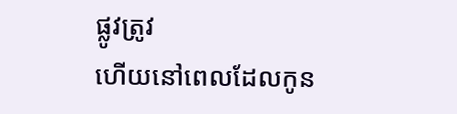ផ្លូវត្រូវ
ហើយនៅពេលដែលកូន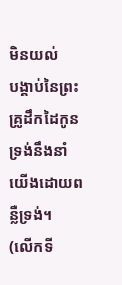មិនយល់
បង្គាប់នៃព្រះគ្រូដឹកដៃកូន
ទ្រង់នឹងនាំយើងដោយពន្លឺទ្រង់។
(លើកទី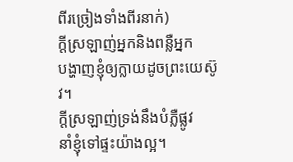ពីរច្រៀងទាំងពីរនាក់)
ក្តីស្រឡាញ់អ្នកនិងពន្លឺអ្នក
បង្ហាញខ្ញុំឲ្យក្លាយដូចព្រះយេស៊ូវ។
ក្តីស្រឡាញ់ទ្រង់នឹងបំភ្លឺផ្លូវ
នាំខ្ញុំទៅផ្ទះយ៉ាងល្អ។